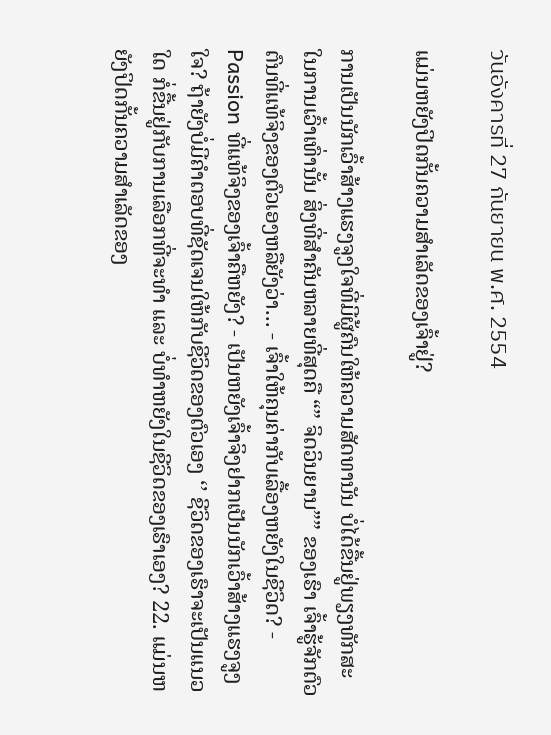วันอังคารที่ 27 กันยายน พ.ศ. 2554

ແມ່ນຫຍັງປິດກັ້ນຄວາມສຳເລັດຂອງເຈົ້າຢູ່?

ການເປັນນັກເວົ້າສ້າງແຮງຈູງໃຈທີ່ມີຜູ້ຄົນໃຫ້ຄວາມສັດທານັນ ບໍ່ໄດ້ຂື້ນຢູ່ພຽງທັກສະໃນການເວົ້າເທົ່ານັ້ນ ສິ່ງທີ່ສຳຄັນຫລາຍທີ່ສຸດຄື “” ຈິດວິນຍານ”” ຂອງເຮົາ ເຈົ້າຮູ້ຈັກຕົວຕົນທີ່ແທ້ຈິງຂອງຕົວເອງຫລືຍັງວ່າ... - ເຈົ້າໃຫ້ຄຸນຄ່າກັບເລື້ອງຫຍັງໃນຊີວິດ? - Passion ທີ່ແທ້ຈິງຂອງເຈົ້າຄືຫຍັງ? - ເປັນຫຍັງເຈົ້າຈິງຢາກເປັນນັກເວົ້າສ້າງແຮງຈູງໃຈ? ຖ້າຍັງບໍ່ມີຄຳຕອບທີ່ຊັດເຈນໃຫ້ກັບຊີວິດຂອງຕົວເອງ ‘’ ຊີວິດຂອງເຮົາຈະເປັນແນວໃດ ກໍ່ຂື້ນຢູ່ກັບການເລືອກທີ່ຈະທຳ ແລະ ບໍ່ທຳຫຍັງໃນຊີວິດຂອງເຮົາເອງ? 22. ແມ່ນຫຍັງປິດກັ້ນຄວາມສຳເລັດຂອງ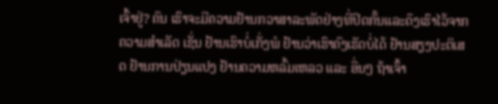ເຈົ້າຢູ່? ຄົນ ເຮົາຈະມີຄວາມຢ້ານກວາສາລະພັດຢ່າງທີ່ປິດກັ້ນແລະດຶງເຮົາໄວ້ຈາກຄວາມສຳເລັດ ເຊັ່ນ ຢ້ານເຮົາບໍ່ເກັ່ງພໍ ຢ້ານວ່າເຮົາຄົງເຮັດບໍ່ໄດ້ ຢ້ານສຽງປະຕິເສດ ຢ້ານການປ່ຽນແປງ ຢ້ານຄວາມຫລົ້ມເຫລວ ແລະ ອື່ນໆ ຖ້າເຈົ້າ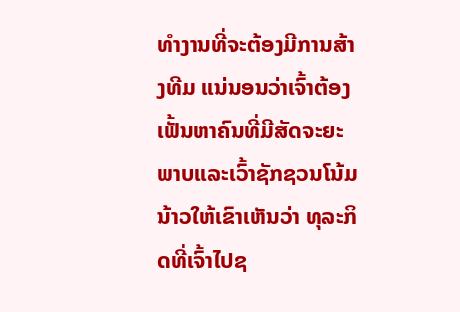ທຳງານທີ່ຈະຕ້ອງມີການສ້າງທີມ ແນ່ນອນວ່າເຈົ້າຕ້ອງເຟັ້ນຫາຄົນທີ່ມີສັດຈະຍະພາບແລະເວົ້າຊັກຊວນໂນ້ມນ້າວໃຫ້ເຂົາເຫັນວ່າ ທຸລະກິດທີ່ເຈົ້າໄປຊ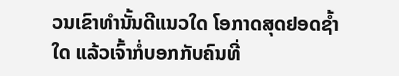ວນເຂົາທຳນັ້ນດີແນວໃດ ໂອກາດສຸດຢອດຊໍ້າໃດ ແລ້ວເຈົ້າກໍ່ບອກກັບຄົນທີ່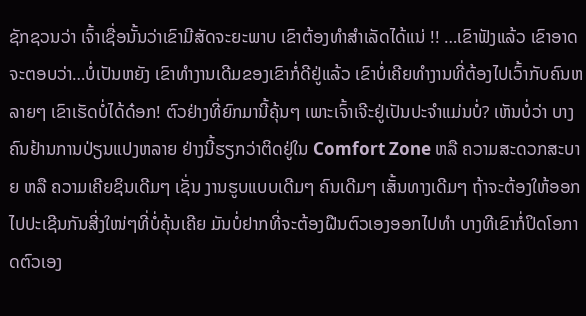ຊັກຊວນວ່າ ເຈົ້າເຊື່ອນັ້ນວ່າເຂົາມີສັດຈະຍະພາບ ເຂົາຕ້ອງທຳສຳເລັດໄດ້ແນ່ !! …ເຂົາຟັງແລ້ວ ເຂົາອາດຈະຕອບວ່າ…ບໍ່ເປັນຫຍັງ ເຂົາທຳງານເດີມຂອງເຂົາກໍ່ດີຢູ່ແລ້ວ ເຂົາບໍ່ເຄີຍທຳງານທີ່ຕ້ອງໄປເວົ້າກັບຄົນຫລາຍໆ ເຂົາເຮັດບໍ່ໄດ້ດ໋ອກ! ຕົວຢ່າງທີ່ຍົກມານີ້ຄຸ້ນໆ ເພາະເຈົ້າເຈີະຢູ່ເປັນປະຈຳແມ່ນບໍ່? ເຫັນບໍ່ວ່າ ບາງຄົນຢ້ານການປ່ຽນແປງຫລາຍ ຢ່າງນີ້ຮຽກວ່າຕິດຢູ່ໃນ Comfort Zone ຫລື ຄວາມສະດວກສະບາຍ ຫລື ຄວາມເຄີຍຊິນເດີມໆ ເຊັ່ນ ງານຮູບແບບເດີມໆ ຄົນເດີມໆ ເສັ້ນທາງເດີມໆ ຖ້າຈະຕ້ອງໃຫ້ອອກໄປປະເຊີນກັນສີ່ງໃໜ່ໆທີ່ບໍ່ຄຸ້ນເຄີຍ ມັນບໍ່ຢາກທີ່ຈະຕ້ອງຝືນຕົວເອງອອກໄປທຳ ບາງທີເຂົາກໍ່ປິດໂອກາດຕົວເອງ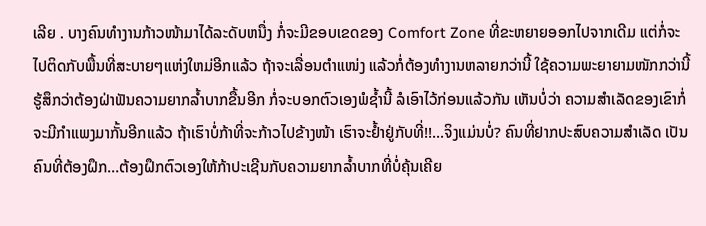ເລີຍ . ບາງຄົນທຳງານກ້າວໜ້າມາໄດ້ລະດັບຫນື່ງ ກໍ່ຈະມີຂອບເຂດຂອງ Comfort Zone ທີ່ຂະຫຍາຍອອກໄປຈາກເດີມ ແຕ່ກໍ່ຈະໄປຕິດກັບພື້ນທີ່ສະບາຍໆແຫ່ງໃຫມ່ອີກແລ້ວ ຖ້າຈະເລື່ອນຕໍາແໜ່ງ ແລ້ວກໍ່ຕ້ອງທຳງານຫລາຍກວ່ານີ້ ໃຊ້ຄວາມພະຍາຍາມໜັກກວ່ານີ້ ຮູ້ສຶກວ່າຕ້ອງຝ່າຟັນຄວາມຍາກລໍ້າບາກຂື້ນອີກ ກໍ່ຈະບອກຕົວເອງພໍຊໍ້ານີ້ ລໍເອົາໄວ້ກ່ອນແລ້ວກັນ ເຫັນບໍ່ວ່າ ຄວາມສຳເລັດຂອງເຂົາກໍ່ຈະມີກຳແພງມາກັ້ນອີກແລ້ວ ຖ້າເຮົາບໍ່ກ້າທີ່ຈະກ້າວໄປຂ້າງໜ້າ ເຮົາຈະຢໍ້າຢູ່ກັບທີ່!!...ຈິງແມ່ນບໍ່? ຄົນທີ່ຢາກປະສົບຄວາມສຳເລັດ ເປັນຄົນທີ່ຕ້ອງຝຶກ…ຕ້ອງຝຶກຕົວເອງໃຫ້ກ້າປະເຊີນກັບຄວາມຍາກລໍ້າບາກທີ່ບໍ່ຄຸ້ນເຄີຍ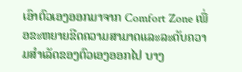ເອົາຕົວເອງອອກມາຈາກ Comfort Zone ເພື່ອຂະຫຍາຍຂີດຄວາມສາມາດແລະລະດັບຄວາມສຳເລັດຂອງຕົວເອງອອກໄປ ບາງ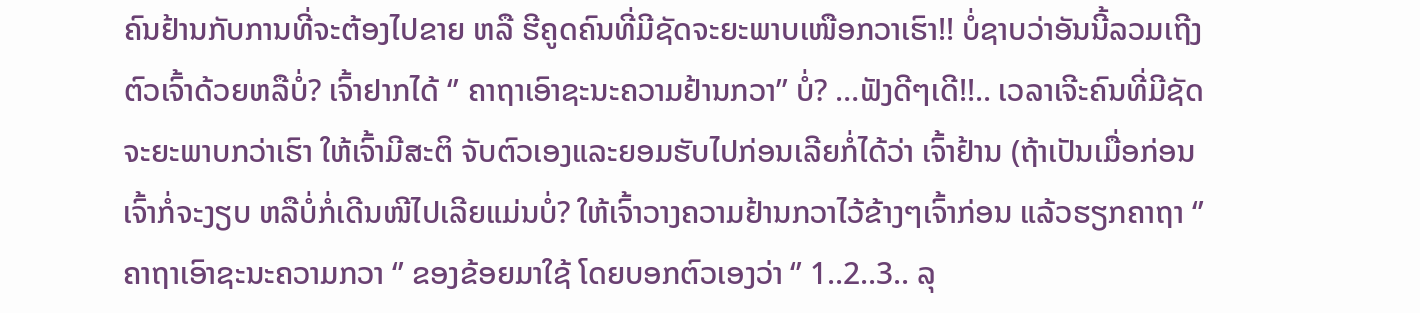ຄົນຢ້ານກັບການທີ່ຈະຕ້ອງໄປຂາຍ ຫລື ຮີຄູດຄົນທີ່ມີຊັດຈະຍະພາບເໜືອກວາເຮົາ!! ບໍ່ຊາບວ່າອັນນີ້ລວມເຖີງຕົວເຈົ້າດ້ວຍຫລືບໍ່? ເຈົ້າຢາກໄດ້ ‘’ ຄາຖາເອົາຊະນະຄວາມຢ້ານກວາ’’ ບໍ່? …ຟັງດີໆເດີ!!.. ເວລາເຈີະຄົນທີ່ມີຊັດຈະຍະພາບກວ່າເຮົາ ໃຫ້ເຈົ້າມີສະຕິ ຈັບຕົວເອງແລະຍອມຮັບໄປກ່ອນເລີຍກໍ່ໄດ້ວ່າ ເຈົ້າຢ້ານ (ຖ້າເປັນເມື່ອກ່ອນ ເຈົ້າກໍ່ຈະງຽບ ຫລືບໍ່ກໍ່ເດີນໜີໄປເລີຍແມ່ນບໍ່? ໃຫ້ເຈົ້າວາງຄວາມຢ້ານກວາໄວ້ຂ້າງໆເຈົ້າກ່ອນ ແລ້ວຮຽກຄາຖາ ‘’ ຄາຖາເອົາຊະນະຄວາມກວາ ‘’ ຂອງຂ້ອຍມາໃຊ້ ໂດຍບອກຕົວເອງວ່າ ‘’ 1..2..3.. ລຸ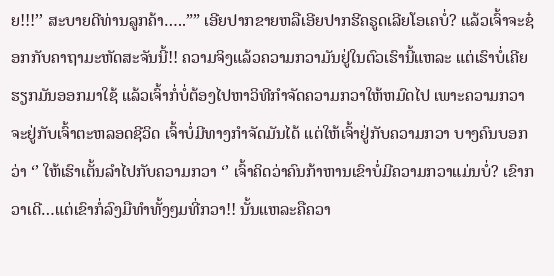ຍ!!!’’ ສະບາຍດີທ່ານລູກຄ້າ…..”” ເອີຍປາກຂາຍຫລືເອີຍປາກຮີຄຣູດເລີຍໂອເຄບໍ່? ແລ້ວເຈົ້າຈະຊ໋ອກກັບຄາຖາມະຫັດສະຈັນນີ້!! ຄວາມຈິງແລ້ວຄວາມກວາມັນຢູ່ໃນຕົວເຮົານີ້ແຫລະ ແຕ່ເຮົາບໍ່ເຄີຍຮຽກມັນອອກມາໃຊ້ ແລ້ວເຈົ້າກໍ່ບໍ່ຕ້ອງໄປຫາວິທີກຳຈັດຄວາມກວາໃຫ້ຫມົດໄປ ເພາະຄວາມກວາຈະຢູ່ກັບເຈົ້າຕະຫລອດຊີວິດ ເຈົ້າບໍ່ມີທາງກຳຈັດມັນໄດ້ ແຕ່ໃຫ້ເຈົ້າຢູ່ກັບຄວາມກວາ ບາງຄົນບອກວ່າ ‘’ ໃຫ້ເຮົາເຕັ້ນລໍາໄປກັບຄວາມກວາ ‘’ ເຈົ້າຄິດວ່າຄົນກ້າຫານເຂົາບໍ່ມີຄວາມກວາແມ່ນບໍ່? ເຂົາກວາເດີ…ແຕ່ເຂົາກໍ່ລົງມືທຳທັ້ງໆມທີ່ກວາ!! ນັ້ນແຫລະຄືຄວາ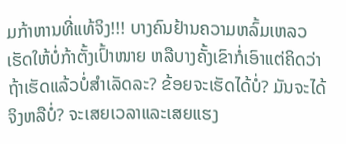ມກ້າຫານທີ່ແທ້ຈິງ!!! ບາງຄົນຢ້ານຄວາມຫລົ້ມເຫລວ ເຮັດໃຫ້ບໍ່ກ້າຕັ້ງເປົ້າໜາຍ ຫລືບາງຄັ້ງເຂົາກໍ່ເອົາແຕ່ຄິດວ່າ ຖ້າເຮັດແລ້ວບໍ່ສຳເລັດລະ? ຂ້ອຍຈະເຮັດໄດ້ບໍ່? ມັນຈະໄດ້ຈິງຫລືບໍ່? ຈະເສຍເວລາແລະເສຍແຮງ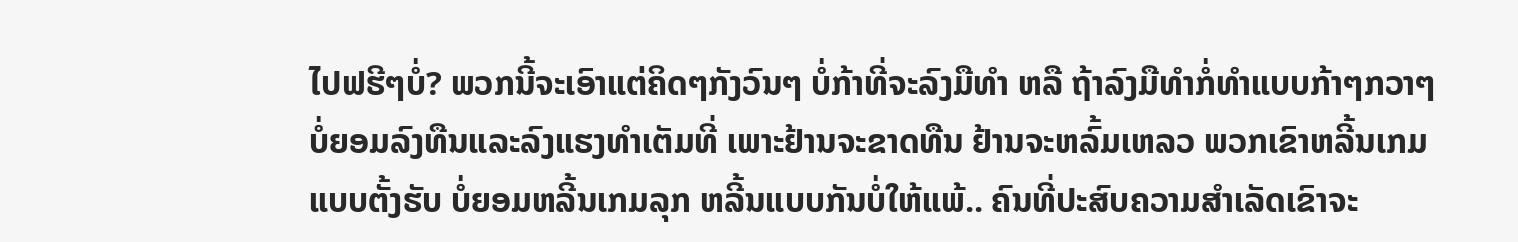ໄປຟຮີໆບໍ່? ພວກນີ້ຈະເອົາແຕ່ຄິດໆກັງວົນໆ ບໍ່ກ້າທີ່ຈະລົງມືທຳ ຫລື ຖ້າລົງມືທຳກໍ່ທຳແບບກ້າໆກວາໆ ບໍ່ຍອມລົງທືນແລະລົງແຮງທຳເຕັມທີ່ ເພາະຢ້ານຈະຂາດທືນ ຢ້ານຈະຫລົ້ມເຫລວ ພວກເຂົາຫລີ້ນເກມແບບຕັ້ງຮັບ ບໍ່ຍອມຫລີ້ນເກມລຸກ ຫລີ້ນແບບກັນບໍ່ໃຫ້ແພ້.. ຄົນທີ່ປະສົບຄວາມສຳເລັດເຂົາຈະ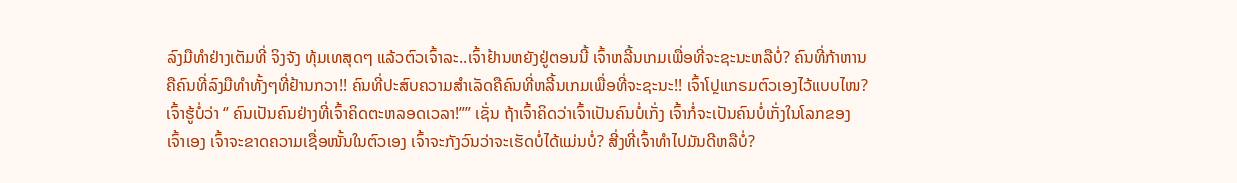ລົງມືທຳຢ່າງເຕັມທີ່ ຈິງຈັງ ທຸ້ມເທສຸດໆ ແລ້ວຕົວເຈົ້າລະ..ເຈົ້າຢ້ານຫຍັງຢູ່ຕອນນີ້ ເຈົ້າຫລີ້ນເກມເພື່ອທີ່ຈະຊະນະຫລືບໍ່? ຄົນທີ່ກ້າຫານຄືຄົນທີ່ລົງມືທຳທັ້ງໆທີ່ຢ້ານກວາ!! ຄົນທີ່ປະສົບຄວາມສຳເລັດຄືຄົນທີ່ຫລີ້ນເກມເພື່ອທີ່ຈະຊະນະ!! ເຈົ້າໂປຼແກຣມຕົວເອງໄວ້ແບບໄໜ? ເຈົ້າຮູ້ບໍ່ວ່າ ‘’ ຄົນເປັນຄົນຢ່າງທີ່ເຈົ້າຄິດຕະຫລອດເວລາ!”” ເຊັ່ນ ຖ້າເຈົ້າຄິດວ່າເຈົ້າເປັນຄົນບໍ່ເກັ່ງ ເຈົ້າກໍ່ຈະເປັນຄົນບໍ່ເກັ່ງໃນໂລກຂອງເຈົ້າເອງ ເຈົ້າຈະຂາດຄວາມເຊື່ອໜັ້ນໃນຕົວເອງ ເຈົ້າຈະກັງວົນວ່າຈະເຮັດບໍ່ໄດ້ແມ່ນບໍ່? ສີ່ງທີ່ເຈົ້າທຳໄປມັນດີຫລືບໍ່?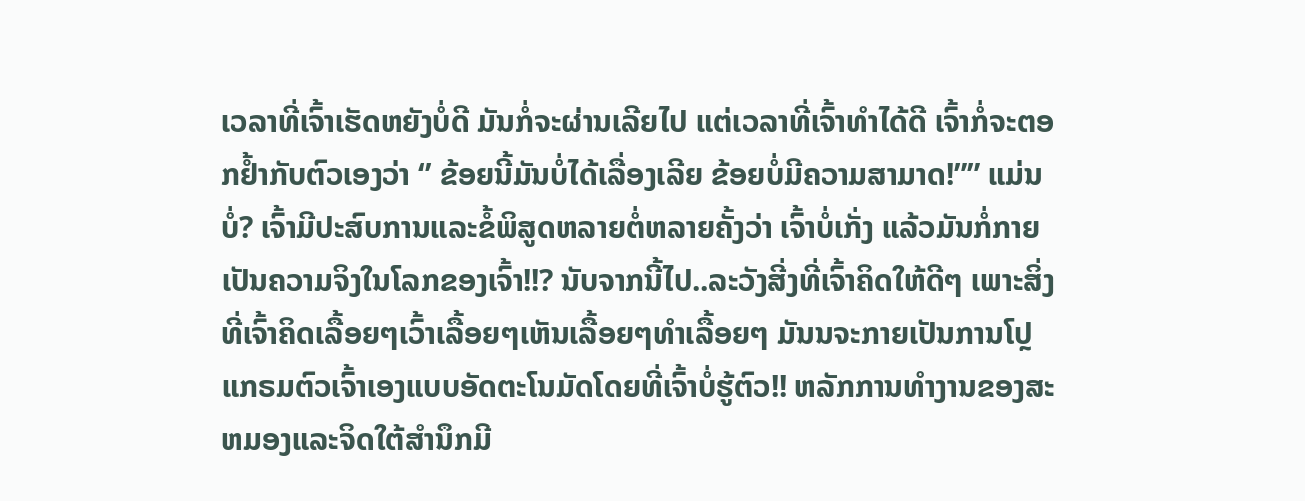ເວລາທີ່ເຈົ້າເຮັດຫຍັງບໍ່ດີ ມັນກໍ່ຈະຜ່ານເລີຍໄປ ແຕ່ເວລາທີ່ເຈົ້າທຳໄດ້ດີ ເຈົ້າກໍ່ຈະຕອກຢໍ້າກັບຕົວເອງວ່າ ‘’ ຂ້ອຍນີ້ມັນບໍ່ໄດ້ເລື່ອງເລີຍ ຂ້ອຍບໍ່ມີຄວາມສາມາດ!”” ແມ່ນບໍ່? ເຈົ້າມີປະສົບການແລະຂໍ້ພິສູດຫລາຍຕໍ່ຫລາຍຄັ້ງວ່າ ເຈົ້າບໍ່ເກັ່ງ ແລ້ວມັນກໍ່ກາຍເປັນຄວາມຈິງໃນໂລກຂອງເຈົ້າ!!? ນັບຈາກນີ້ໄປ..ລະວັງສີ່ງທີ່ເຈົ້າຄິດໃຫ້ດີໆ ເພາະສິ່ງທີ່ເຈົ້າຄິດເລື້ອຍໆເວົ້າເລື້ອຍໆເຫັນເລື້ອຍໆທຳເລື້ອຍໆ ມັນນຈະກາຍເປັນການໂປຼແກຣມຕົວເຈົ້າເອງແບບອັດຕະໂນມັດໂດຍທີ່ເຈົ້າບໍ່ຮູ້ຕົວ!! ຫລັກການທຳງານຂອງສະຫມອງແລະຈິດໃຕ້ສຳນຶກມີ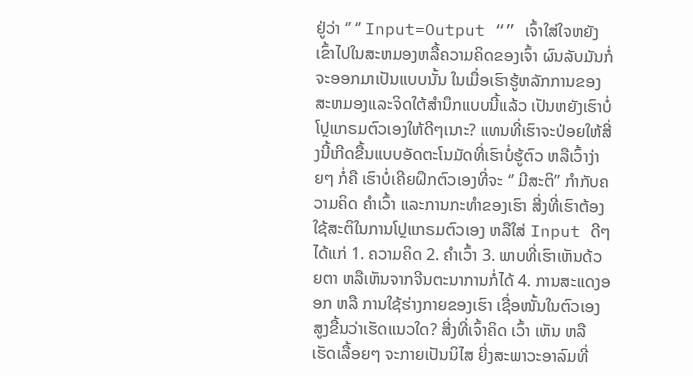ຢູ່ວ່າ ‘’ ‘’ Input=Output “” ເຈົ້າໃສ່ໃຈຫຍັງເຂົ້າໄປໃນສະຫມອງຫລື້ຄວາມຄິດຂອງເຈົ້າ ຜົນລັບມັນກໍ່ຈະອອກມາເປັນແບບນັ້ນ ໃນເມື່ອເຮົາຮູ້ຫລັກການຂອງສະຫມອງແລະຈິດໃຕ້ສຳນຶກແບບນີ້ແລ້ວ ເປັນຫຍັງເຮົາບໍ່ໂປຼແກຣມຕົວເອງໃຫ້ດີໆເນາະ? ແທນທີ່ເຮົາຈະປ່ອຍໃຫ້ສີ່ງນີ້ເກີດຂື້ນແບບອັດຕະໂນມັດທີ່ເຮົາບໍ່ຮູ້ຕົວ ຫລືເວົ້າງ່າຍໆ ກໍ່ຄື ເຮົາບໍ່ເຄີຍຝຶກຕົວເອງທີ່ຈະ ‘’ ມີສະຕິ’’ ກຳກັບຄວາມຄິດ ຄຳເວົ້າ ແລະການກະທຳຂອງເຮົາ ສີ່ງທີ່ເຮົາຕ້ອງໃຊ້ສະຕິໃນການໂປຼແກຣມຕົວເອງ ຫລືໃສ່ Input ດີໆ ໄດ້ແກ່ 1. ຄວາມຄິດ 2. ຄຳເວົ້າ 3. ພາບທີ່ເຮົາເຫັນດ້ວຍຕາ ຫລືເຫັນຈາກຈີນຕະນາການກໍ່ໄດ້ 4. ການສະແດງອອກ ຫລື ການໃຊ້ຮ່າງກາຍຂອງເຮົາ ເຊື່ອໜັ້ນໃນຕົວເອງສູງຂື້ນວ່າເຮັດແນວໃດ? ສີ່ງທີ່ເຈົ້າຄິດ ເວົ້າ ເຫັນ ຫລື ເຮັດເລື້ອຍໆ ຈະກາຍເປັນນິໄສ ຍີ່ງສະພາວະອາລົມທີ່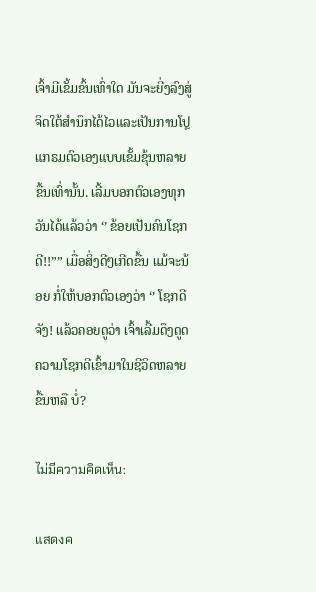ເຈົ້າມີເຂັ້ມຂົ້ນເທົ່າໃດ ມັນຈະຍີ່ງລົງສູ່ຈິດໃຕ້ສຳນຶກໄດ້ໄວແລະເປັນການໂປຼແກຣມຕົວເອງແບບເຂັ້ມຂຸ້ນຫລາຍຂື້ນເທົ່ານັ້ນ. ເລີ້ມບອກຕົວເອງທຸກວັນໄດ້ແລ້ວວ່າ ‘’ ຂ້ອຍເປັນຄົນໂຊກດີ!!”” ເມື່ອສິ່ງດີໆເກີດຂື້ນ ແມ້ຈະນ້ອຍ ກໍ່ໃຫ້ບອກຕົວເອງວ່າ ‘’ ໂຊກດີຈັງ! ແລ້ວຄອຍດູວ່າ ເຈົ້າເລີ້ມດຶງດູດຄວາມໂຊກດີເຂົ້າມາໃນຊີວິດຫລາຍຂື້ນຫລື ບໍ່?

ไม่มีความคิดเห็น:

แสดงค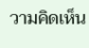วามคิดเห็น